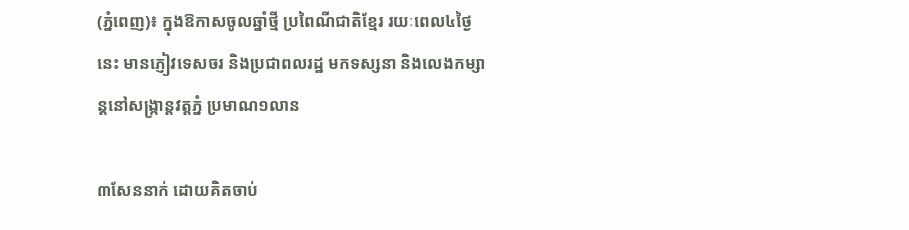(ភ្នំពេញ)៖ ក្នុងឱកាសចូលឆ្នាំថ្មី ប្រពៃណីជាតិខ្មែរ រយៈពេល៤ថ្ងៃនេះ មានភ្ញៀវទេសចរ និងប្រជាពលរដ្ឋ មកទស្សនា និងលេងកម្សាន្តនៅសង្ក្រាន្តវត្តភ្នំ ប្រមាណ១លាន

៣សែននាក់ ដោយគិតចាប់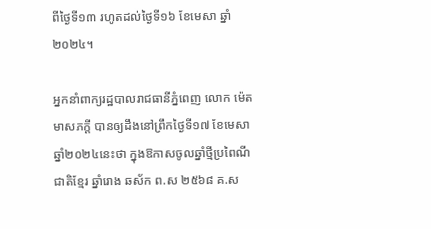ពីថ្ងៃទី១៣ រហូតដល់ថ្ងៃទី១៦ ខែមេសា ឆ្នាំ២០២៤។

អ្នកនាំពាក្យរដ្ឋបាលរាជធានីភ្នំពេញ លោក ម៉េត មាសភក្ដី បានឲ្យដឹងនៅព្រឹកថ្ងៃទី១៧ ខែមេសា ឆ្នាំ២០២៤នេះថា ក្នុងឱកាសចូលឆ្នាំថ្មីប្រពៃណីជាតិខ្មែរ ឆ្នាំរោង ឆស័ក ព.ស ២៥៦៨ គ.ស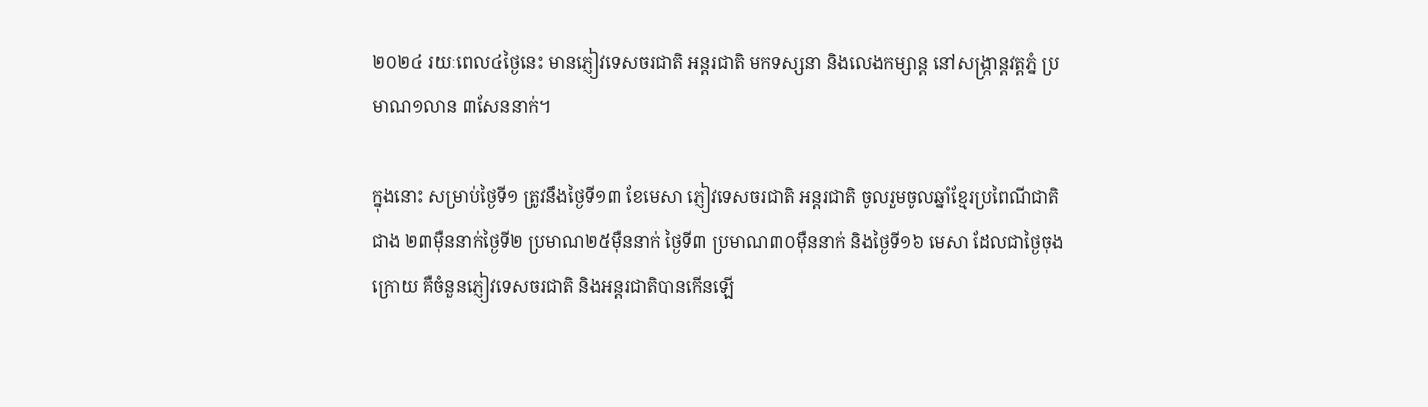២០២៤ រយៈពេល៤ថ្ងៃនេះ មានភ្ញៀវទេសចរជាតិ អន្តរជាតិ មកទស្សនា និងលេងកម្សាន្ត នៅសង្ក្រាន្តវត្តភ្នំ ប្រមាណ១លាន ៣សែននាក់។

ក្នុងនោះ សម្រាប់ថ្ងៃទី១ ត្រូវនឹងថ្ងៃទី១៣ ខែមេសា ភ្ញៀវទេសចរជាតិ អន្តរជាតិ ចូលរួមចូលឆ្នាំខ្មែរប្រពៃណីជាតិជាង ២៣ម៉ឺននាក់ថ្ងៃទី២ ប្រមាណ២៥ម៉ឺននាក់ ថ្ងៃទី៣ ប្រមាណ៣០ម៉ឺននាក់ និងថ្ងៃទី១៦ មេសា ដែលជាថ្ងៃចុងក្រោយ គឺចំនួនភ្ញៀវទេសចរជាតិ និងអន្តរជាតិបានកើនឡើ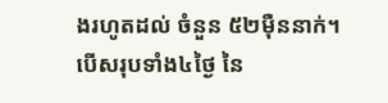ងរហូតដល់ ចំនួន ៥២ម៉ឺននាក់។ បើសរុបទាំង៤ថ្ងៃ នៃ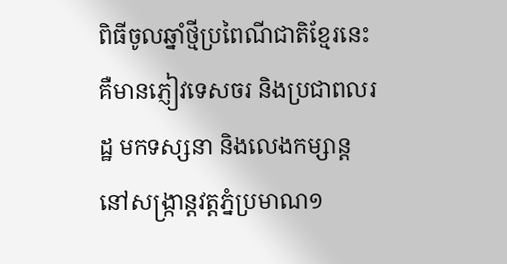ពិធីចូលឆ្នាំថ្មីប្រពៃណីជាតិខ្មែរនេះ គឺមានភ្ញៀវទេសចរ និងប្រជាពលរដ្ឋ មកទស្សនា និងលេងកម្សាន្ត នៅសង្ក្រាន្តវត្តភ្នំប្រមាណ១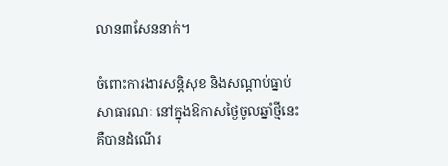លាន៣សែននាក់។

ចំពោះការងារសន្តិសុខ និងសណ្ដាប់ធ្នាប់សាធារណៈ នៅក្នុងឱកាសថ្ងៃចូលឆ្នាំថ្មីនេះ គឺបានដំណើរ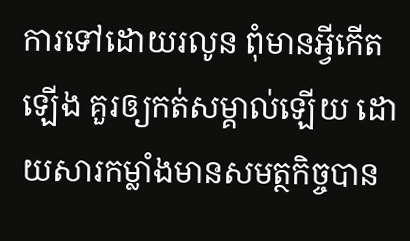ការទៅដោយរលូន ពុំមានអ្វីកើតឡើង គួរឲ្យកត់សម្គាល់ឡើយ ដោយសារកម្លាំងមានសមត្ថកិច្ចបាន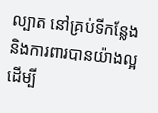ល្បាត នៅគ្រប់ទីកន្លែង និងការពារបានយ៉ាងល្អដើម្បី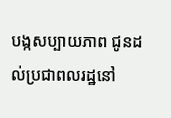បង្កសប្បាយភាព ជូនដល់ប្រជាពលរដ្ឋនៅ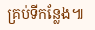គ្រប់ទីកន្លែង៕